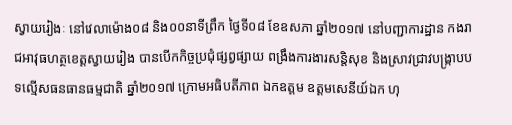ស្វាយរៀងៈ នៅវេលាម៉ោង០៨ និង០០នាទីព្រឹក ថ្ងៃទី០៨ ខែឧសភា ឆ្នាំ២០១៧ នៅបញ្ជាការដ្ឋាន កងរាជអាវុធហត្ថខេត្តស្វាយរៀង បានបើកកិច្ចប្រជុំផ្សព្វផ្សាយ ពង្រឹងការងារសន្ដិសុខ និងស្រាវជ្រាវបង្ក្រាបបទល្មើសធនធានធម្មជាតិ ឆ្នាំ២០១៧ ក្រោមអធិបតីភាព ឯកឧត្តម ឧត្តមសេនីយ៍ឯក ហុ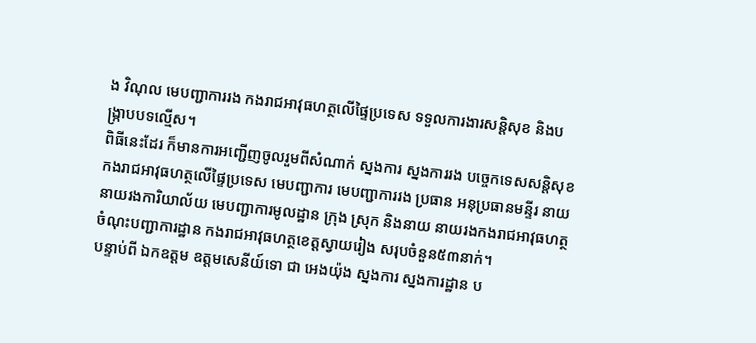ង វិណុល មេបញ្ជាការរង កងរាជអាវុធហត្ថលើផ្ទៃប្រទេស ទទួលការងារសន្តិសុខ និងបង្ក្រាបបទល្មើស។
ពិធីនេះដែរ ក៏មានការអញ្ជើញចូលរួមពីសំណាក់ ស្នងការ ស្នងការរង បច្ចេកទេសសន្តិសុខ កងរាជអាវុធហត្ថលើផ្ទៃប្រទេស មេបញ្ជាការ មេបញ្ជាការរង ប្រធាន អនុប្រធានមន្ទីរ នាយ នាយរងការិយាល័យ មេបញ្ជាការមូលដ្ឋាន ក្រុង ស្រុក និងនាយ នាយរងកងរាជអាវុធហត្ថ ចំណុះបញ្ជាការដ្ឋាន កងរាជអាវុធហត្ថខេត្តស្វាយរៀង សរុបចំនួន៥៣នាក់។
បន្ទាប់ពី ឯកឧត្តម ឧត្តមសេនីយ៍ទោ ជា អេងយ៉ុង ស្នងការ ស្នងការដ្ឋាន ប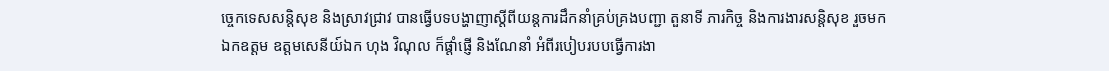ច្ចេកទេសសន្តិសុខ និងស្រាវជ្រាវ បានធ្វើបទបង្ហាញាស្តីពីយន្តការដឹកនាំគ្រប់គ្រងបញ្ជា តួនាទី ភារកិច្ច និងការងារសន្តិសុខ រួចមក ឯកឧត្តម ឧត្តមសេនីយ៍ឯក ហុង វិណុល ក៏ផ្តាំផ្ញើ និងណែនាំ អំពីរបៀបរបបធ្វើការងា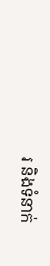រ និងទំនាក់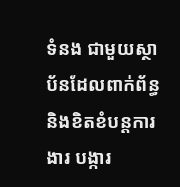ទំនង ជាមួយស្ថាប័នដែលពាក់ព័ន្ធ និងខិតខំបន្តការងារ បង្ការ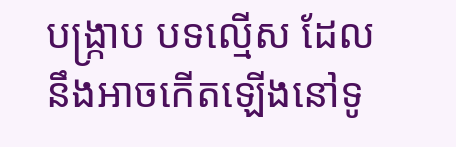បង្រ្កាប បទល្មើស ដែលនឹងអាចកើតឡើងនៅទូ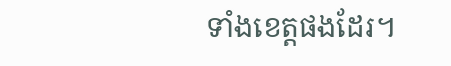ទាំងខេត្តផងដែរ។